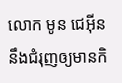លោក មូន ជេអ៊ីន នឹងជំរុញឲ្យមានកិ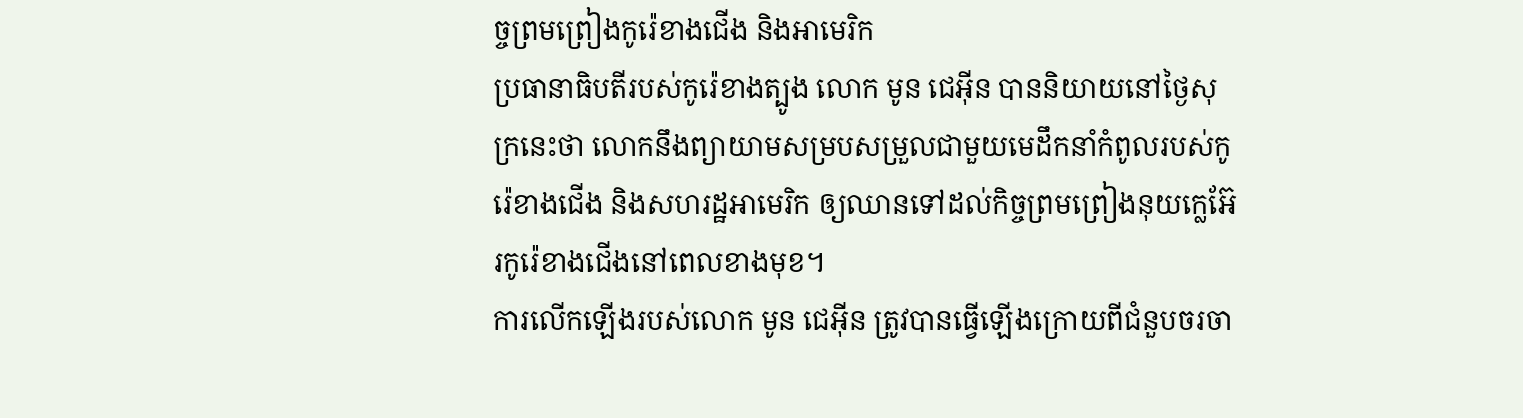ច្ចព្រមព្រៀងកូរ៉េខាងជើង និងអាមេរិក
ប្រធានាធិបតីរបស់កូរ៉េខាងត្បូង លោក មូន ជេអ៊ីន បាននិយាយនៅថ្ងៃសុក្រនេះថា លោកនឹងព្យាយាមសម្របសម្រួលជាមួយមេដឹកនាំកំពូលរបស់កូរ៉េខាងជើង និងសហរដ្ឋអាមេរិក ឲ្យឈានទៅដល់កិច្ចព្រមព្រៀងនុយក្លេអ៊ែរកូរ៉េខាងជើងនៅពេលខាងមុខ។
ការលើកឡើងរបស់លោក មូន ជេអ៊ីន ត្រូវបានធ្វើឡើងក្រោយពីជំនួបចរចា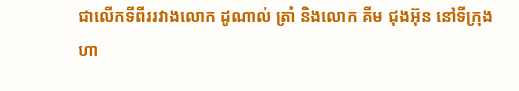ជាលើកទីពីររវាងលោក ដូណាល់ ត្រាំ និងលោក គីម ជុងអ៊ុន នៅទីក្រុង ហា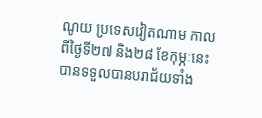ណូយ ប្រទេសវៀតណាម កាលពីថ្ងៃទី២៧ និង២៨ ខែកុម្ភៈនេះ បានទទួលបានបរាជ័យទាំង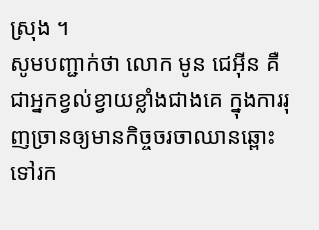ស្រុង ។
សូមបញ្ជាក់ថា លោក មូន ជេអ៊ីន គឺជាអ្នកខ្វល់ខ្វាយខ្លាំងជាងគេ ក្នុងការរុញច្រានឲ្យមានកិច្ចចរចាឈានឆ្ពោះទៅរក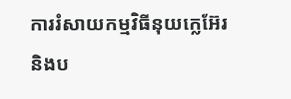ការរំសាយកម្មវិធីនុយក្លេអ៊ែរ និងប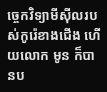ច្ចេកវិទ្យាមីស៊ីលរបស់កូរ៉េខាងជើង ហើយលោក មូន ក៏បានប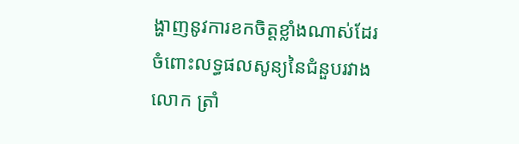ង្ហាញនូវការខកចិត្តខ្លាំងណាស់ដែរ ចំពោះលទ្ធផលសូន្យនៃជំនួបរវាងលោក ត្រាំ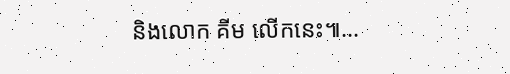និងលោក គីម លើកនេះ៕...